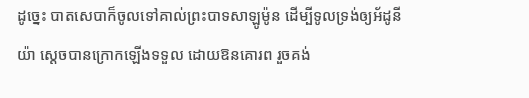ដូច្នេះ បាតសេបាក៏ចូលទៅគាល់ព្រះបាទសាឡូម៉ូន ដើម្បីទូលទ្រង់ឲ្យអ័ដូនីយ៉ា ស្តេចបានក្រោកឡើងទទួល ដោយឱនគោរព រួចគង់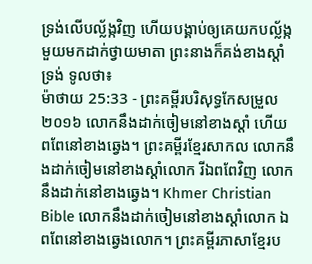ទ្រង់លើបល្ល័ង្កវិញ ហើយបង្គាប់ឲ្យគេយកបល្ល័ង្កមួយមកដាក់ថ្វាយមាតា ព្រះនាងក៏គង់ខាងស្តាំទ្រង់ ទូលថា៖
ម៉ាថាយ 25:33 - ព្រះគម្ពីរបរិសុទ្ធកែសម្រួល ២០១៦ លោកនឹងដាក់ចៀមនៅខាងស្តាំ ហើយពពែនៅខាងឆ្វេង។ ព្រះគម្ពីរខ្មែរសាកល លោកនឹងដាក់ចៀមនៅខាងស្ដាំលោក រីឯពពែវិញ លោកនឹងដាក់នៅខាងឆ្វេង។ Khmer Christian Bible លោកនឹងដាក់ចៀមនៅខាងស្ដាំលោក ឯពពែនៅខាងឆ្វេងលោក។ ព្រះគម្ពីរភាសាខ្មែរប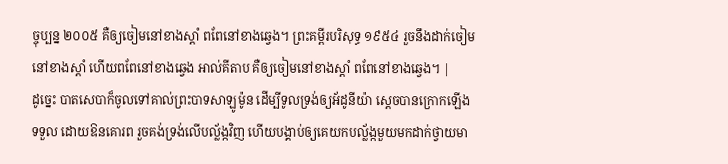ច្ចុប្បន្ន ២០០៥ គឺឲ្យចៀមនៅខាងស្ដាំ ពពែនៅខាងឆ្វេង។ ព្រះគម្ពីរបរិសុទ្ធ ១៩៥៤ រួចនឹងដាក់ចៀមនៅខាងស្តាំ ហើយពពែនៅខាងឆ្វេង អាល់គីតាប គឺឲ្យចៀមនៅខាងស្ដាំ ពពែនៅខាងឆ្វេង។ |
ដូច្នេះ បាតសេបាក៏ចូលទៅគាល់ព្រះបាទសាឡូម៉ូន ដើម្បីទូលទ្រង់ឲ្យអ័ដូនីយ៉ា ស្តេចបានក្រោកឡើងទទួល ដោយឱនគោរព រួចគង់ទ្រង់លើបល្ល័ង្កវិញ ហើយបង្គាប់ឲ្យគេយកបល្ល័ង្កមួយមកដាក់ថ្វាយមា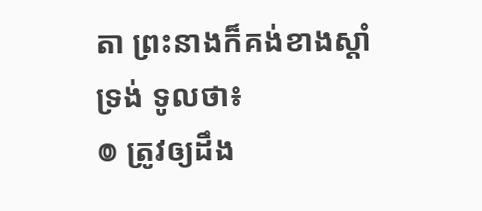តា ព្រះនាងក៏គង់ខាងស្តាំទ្រង់ ទូលថា៖
៙ ត្រូវឲ្យដឹង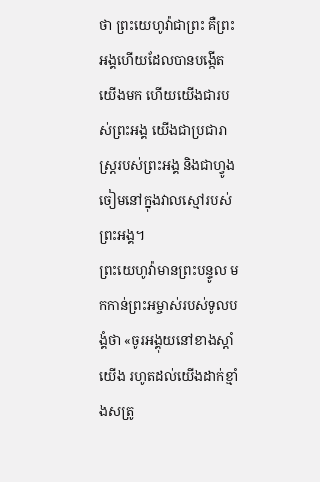ថា ព្រះយេហូវ៉ាជាព្រះ គឺព្រះអង្គហើយដែលបានបង្កើតយើងមក ហើយយើងជារបស់ព្រះអង្គ យើងជាប្រជារាស្ត្ររបស់ព្រះអង្គ និងជាហ្វូងចៀមនៅក្នុងវាលស្មៅរបស់ព្រះអង្គ។
ព្រះយេហូវ៉ាមានព្រះបន្ទូល មកកាន់ព្រះអម្ចាស់របស់ទូលបង្គំថា «ចូរអង្គុយនៅខាងស្តាំយើង រហូតដល់យើងដាក់ខ្មាំងសត្រូ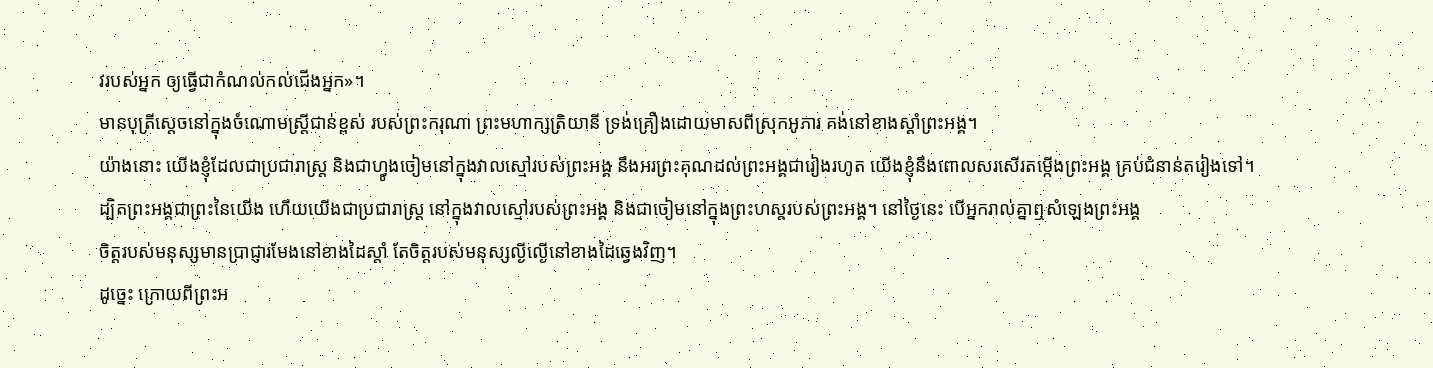វរបស់អ្នក ឲ្យធ្វើជាកំណល់កល់ជើងអ្នក»។
មានបុត្រីស្តេចនៅក្នុងចំណោមស្ត្រីជាន់ខ្ពស់ របស់ព្រះករុណា ព្រះមហាក្សត្រិយានី ទ្រង់គ្រឿងដោយមាសពីស្រុកអូភារ គង់នៅខាងស្តាំព្រះអង្គ។
យ៉ាងនោះ យើងខ្ញុំដែលជាប្រជារាស្ត្រ និងជាហ្វូងចៀមនៅក្នុងវាលស្មៅរបស់ព្រះអង្គ នឹងអរព្រះគុណដល់ព្រះអង្គជារៀងរហូត យើងខ្ញុំនឹងពោលសរសើរតម្កើងព្រះអង្គ គ្រប់ជំនាន់តរៀងទៅ។
ដ្បិតព្រះអង្គជាព្រះនៃយើង ហើយយើងជាប្រជារាស្ត្រ នៅក្នុងវាលស្មៅរបស់ព្រះអង្គ និងជាចៀមនៅក្នុងព្រះហស្តរបស់ព្រះអង្គ។ នៅថ្ងៃនេះ បើអ្នករាល់គ្នាឮសំឡេងព្រះអង្គ
ចិត្តរបស់មនុស្សមានប្រាជ្ញារមែងនៅខាងដៃស្តាំ តែចិត្តរបស់មនុស្សល្ងីល្ងើនៅខាងដៃឆ្វេងវិញ។
ដូច្នេះ ក្រោយពីព្រះអ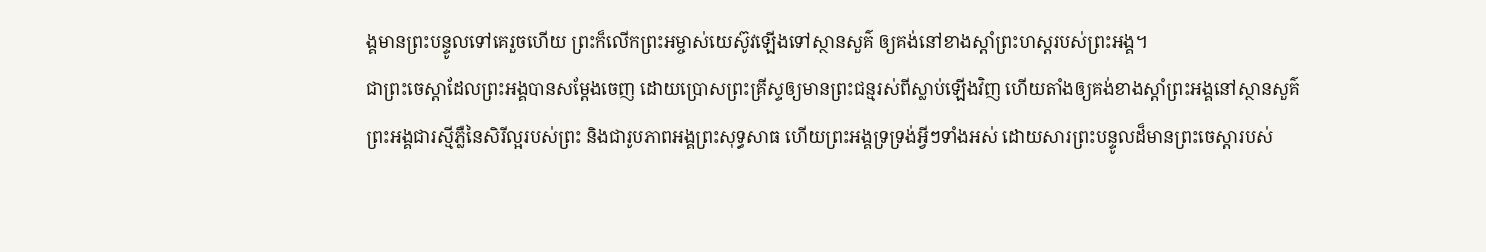ង្គមានព្រះបន្ទូលទៅគេរួចហើយ ព្រះក៏លើកព្រះអម្ចាស់យេស៊ូវឡើងទៅស្ថានសួគ៌ ឲ្យគង់នៅខាងស្តាំព្រះហស្តរបស់ព្រះអង្គ។
ជាព្រះចេស្តាដែលព្រះអង្គបានសម្ដែងចេញ ដោយប្រោសព្រះគ្រីស្ទឲ្យមានព្រះជន្មរស់ពីស្លាប់ឡើងវិញ ហើយតាំងឲ្យគង់ខាងស្តាំព្រះអង្គនៅស្ថានសួគ៌
ព្រះអង្គជារស្មីភ្លឺនៃសិរីល្អរបស់ព្រះ និងជារូបភាពអង្គព្រះសុទ្ធសាធ ហើយព្រះអង្គទ្រទ្រង់អ្វីៗទាំងអស់ ដោយសារព្រះបន្ទូលដ៏មានព្រះចេស្តារបស់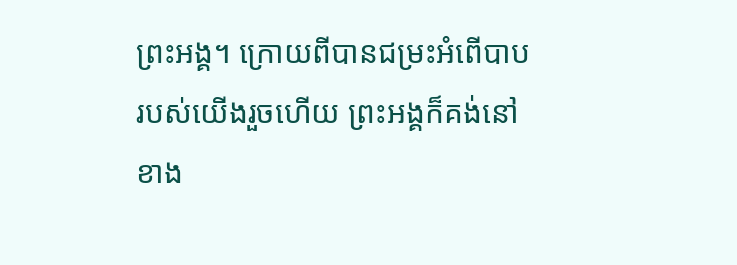ព្រះអង្គ។ ក្រោយពីបានជម្រះអំពើបាបរបស់យើងរួចហើយ ព្រះអង្គក៏គង់នៅខាង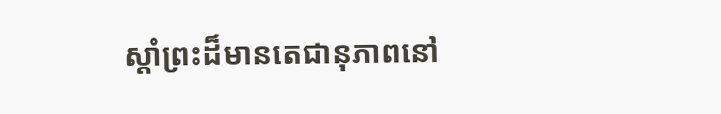ស្តាំព្រះដ៏មានតេជានុភាពនៅ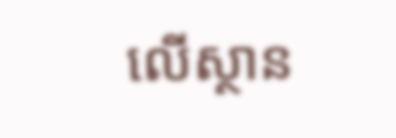លើស្ថាន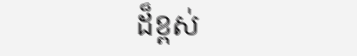ដ៏ខ្ពស់